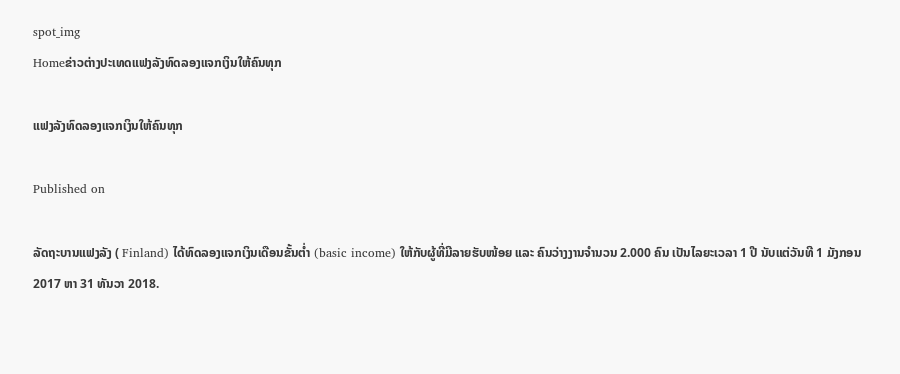spot_img
Homeຂ່າວຕ່າງປະເທດແຟງລັງທົດລອງແຈກເງິນໃຫ້ຄົນທຸກ

ແຟງລັງທົດລອງແຈກເງິນໃຫ້ຄົນທຸກ

Published on

ລັດຖະບານແຟງລັງ ( Finland) ໄດ້ທົດລອງແຈກເງິນເດືອນຂັ້ນຕ່ຳ (basic income) ໃຫ້ກັບຜູ້ທີ່ມີລາຍຮັບໜ້ອຍ ແລະ ຄົນວ່າງງານຈຳນວນ 2.000 ຄົນ ເປັນໄລຍະເວລາ 1 ປີ ນັບແຕ່ວັນທີ 1 ມັງກອນ 2017 ຫາ 31 ທັນວາ 2018.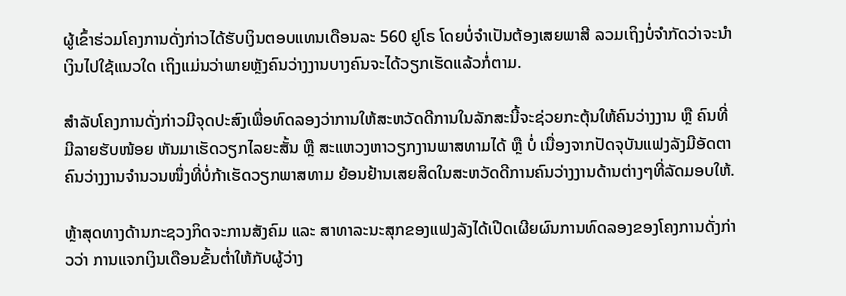ຜູ້ເຂົ້າຮ່ວມໂຄງການດັ່ງກ່າວໄດ້ຮັບເງິນຕອບແທນເດືອນລະ 560 ຢູໂຣ ໂດຍບໍ່ຈຳເປັນຕ້ອງເສຍພາສີ ລວມເຖິງບໍ່ຈຳກັດວ່າຈະນຳເງິນໄປໃຊ້ແນວໃດ ເຖິງແມ່ນວ່າພາຍຫຼັງຄົນວ່າງງານບາງຄົນຈະໄດ້ວຽກເຮັດແລ້ວກໍ່ຕາມ.

ສຳລັບໂຄງການດັ່ງກ່າວມີຈຸດປະສົງເພື່ອທົດລອງວ່າການໃຫ້ສະຫວັດດີການໃນລັກສະນີ້ຈະຊ່ວຍກະຕຸ້ນໃຫ້ຄົນວ່າງງານ ຫຼື ຄົນທີ່ມີລາຍຮັບໜ້ອຍ ຫັນມາເຮັດວຽກໄລຍະສັ້ນ ຫຼື ສະແຫວງຫາວຽກງານພາສທາມໄດ້ ຫຼື ບໍ່ ເນື່ອງຈາກປັດຈຸບັນແຟງລັງມີອັດຕາຄົນວ່າງງານຈຳນວນໜຶ່ງທີ່ບໍ່ກ້າເຮັດວຽກພາສທາມ ຍ້ອນຢ້ານເສຍສິດໃນສະຫວັດດີການຄົນວ່າງງານດ້ານຕ່າງໆທີ່ລັດມອບໃຫ້.

ຫຼ້າສຸດທາງດ້ານກະຊວງກິດຈະການສັງຄົມ ແລະ ສາທາລະນະສຸກຂອງແຟງລັງໄດ້ເປີດເຜີຍຜົນການທົດລອງຂອງໂຄງການດັ່ງກ່າວວ່າ ການແຈກເງິນເດືອນຂັ້ນຕໍ່າໃຫ້ກັບຜູ້ວ່າງ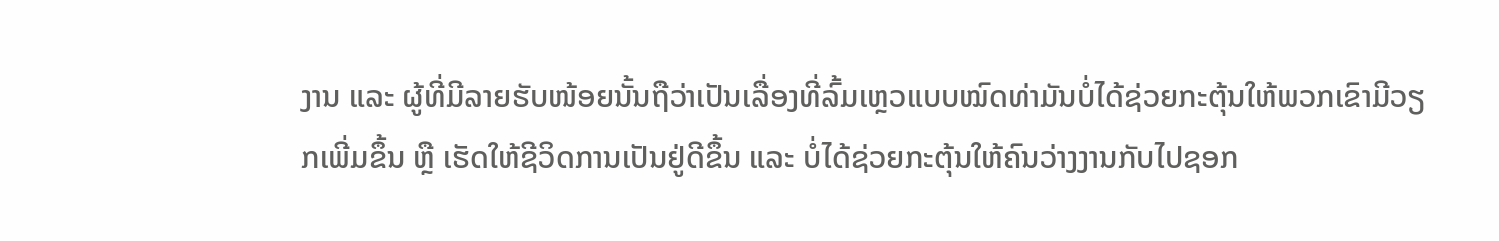ງານ ແລະ ຜູ້ທີ່ມີລາຍຮັບໜ້ອຍນັ້ນຖືວ່າເປັນເລື່ອງທີ່ລົ້ມເຫຼວແບບໝົດທ່າມັນບໍ່ໄດ້ຊ່ວຍກະຕຸ້ນໃຫ້ພວກເຂົາມີວຽກເພີ່ມຂຶ້ນ ຫຼື ເຮັດໃຫ້ຊີວິດການເປັນຢູ່ດີຂຶ້ນ ແລະ ບໍ່ໄດ້ຊ່ວຍກະຕຸ້ນໃຫ້ຄົນວ່າງງານກັບໄປຊອກ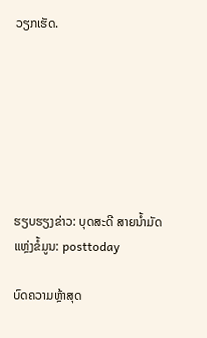ວຽກເຮັດ.







ຮຽບຮຽງຂ່າວ: ບຸດສະດີ ສາຍນໍ້າມັດ
ແຫຼ່ງຂໍ້ມູນ: posttoday

ບົດຄວາມຫຼ້າສຸດ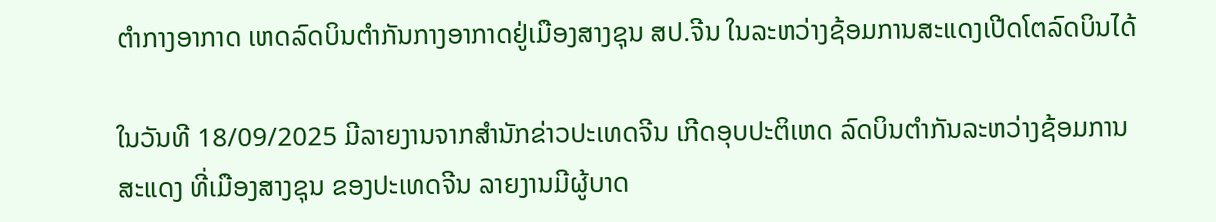ຕຳກາງອາກາດ ເຫດລົດບິນຕໍາກັນກາງອາກາດຢູ່ເມືອງສາງຊຸນ ສປ.ຈີນ ໃນລະຫວ່າງຊ້ອມການສະແດງເປີດໂຕລົດບິນໄດ້

ໃນວັນທີ 18/09/2025 ມີລາຍງານຈາກສຳນັກຂ່າວປະເທດຈີນ ເກີດອຸບປະຕິເຫດ ລົດບິນຕໍາກັນລະຫວ່າງຊ້ອມການສະແດງ ທີ່ເມືອງສາງຊຸນ ຂອງປະເທດຈີນ ລາຍງານມີຜູ້ບາດ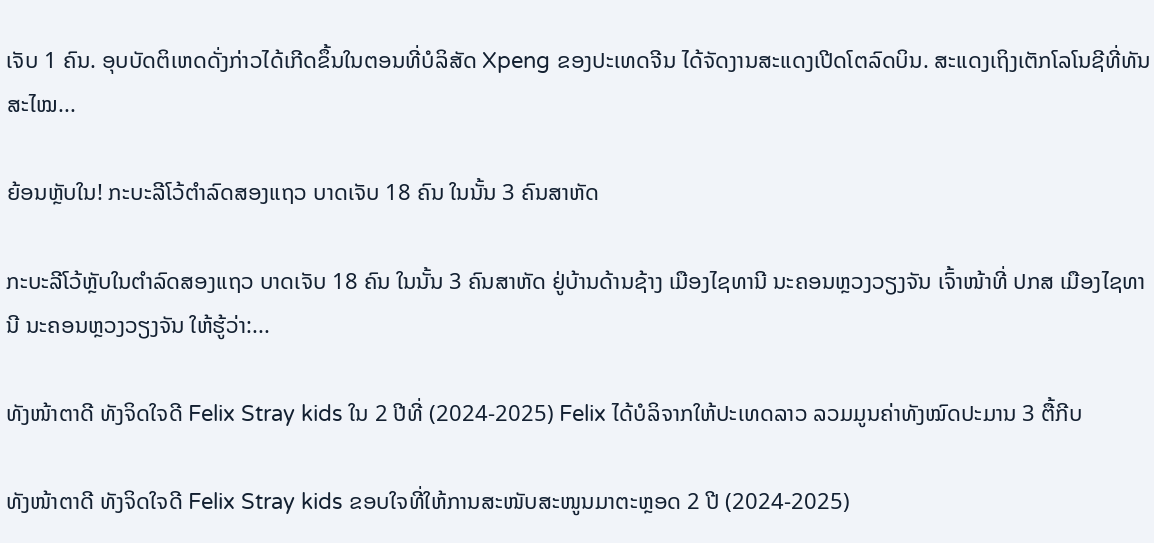ເຈັບ 1 ຄົນ. ອຸບບັດຕິເຫດດັ່ງກ່າວໄດ້ເກີດຂຶ້ນໃນຕອນທີ່ບໍລິສັດ Xpeng ຂອງປະເທດຈີນ ໄດ້ຈັດງານສະແດງເປີດໂຕລົດບິນ. ສະແດງເຖິງເຕັກໂລໂນຊີທີ່ທັນສະໄໝ...

ຍ້ອນຫຼັບໃນ! ກະບະລີໂວ້ຕຳລົດສອງແຖວ ບາດເຈັບ 18 ຄົນ ໃນນັ້ນ 3 ຄົນສາຫັດ

ກະບະລີໂວ້ຫຼັບໃນຕຳລົດສອງແຖວ ບາດເຈັບ 18 ຄົນ ໃນນັ້ນ 3 ຄົນສາຫັດ ຢູ່ບ້ານດ້ານຊ້າງ ເມືອງໄຊທານີ ນະຄອນຫຼວງວຽງຈັນ ເຈົ້າໜ້າທີ່ ປກສ ເມືອງໄຊທານີ ນະຄອນຫຼວງວຽງຈັນ ໃຫ້ຮູ້ວ່າ:...

ທັງໜ້າຕາດີ ທັງຈິດໃຈດີ Felix Stray kids ໃນ 2 ປີທີ່ (2024-2025) Felix ໄດ້ບໍລິຈາກໃຫ້ປະເທດລາວ ລວມມູນຄ່າທັງໝົດປະມານ 3 ຕື້ກີບ

ທັງໜ້າຕາດີ ທັງຈິດໃຈດີ Felix Stray kids ຂອບໃຈທີ່ໃຫ້ການສະໜັບສະໜູນມາຕະຫຼອດ 2 ປີ (2024-2025)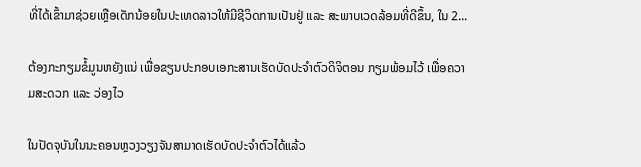ທີ່ໄດ້ເຂົ້າມາຊ່ວຍເຫຼືອເດັກນ້ອຍໃນປະເທດລາວໃຫ້ມີຊີວິດການເປັນຢູ່ ແລະ ສະພາບເວດລ້ອມທີ່ດີຂຶ້ນ, ໃນ 2...

ຕ້ອງກະກຽມຂໍ້ມູນຫຍັງແນ່ ເພື່ອຂຽນປະກອບເອກະສານເຮັດບັດປະຈໍາຕົວດິຈິຕອນ ກຽມພ້ອມໄວ້ ເພື່ອຄວາມສະດວກ ແລະ ວ່ອງໄວ

ໃນປັດຈຸບັນໃນນະຄອນຫຼວງວຽງຈັນສາມາດເຮັດບັດປະຈໍາຕົວໄດ້ແລ້ວ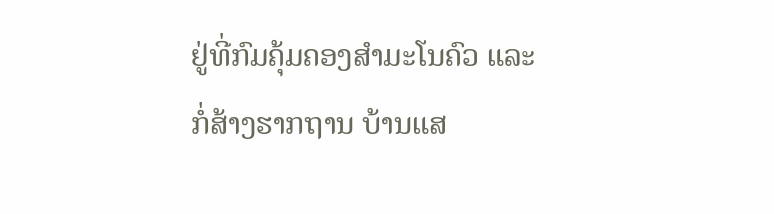ຢູ່ທີ່ກົມຄຸ້ມຄອງສຳມະໂນຄົວ ແລະ ກໍ່ສ້າງຮາກຖານ ບ້ານແສ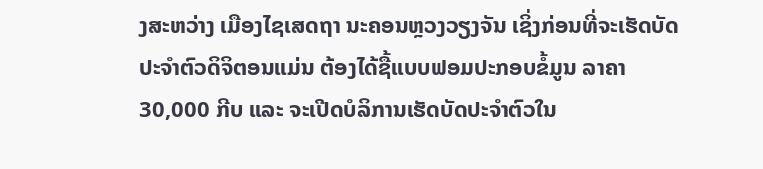ງສະຫວ່າງ ເມືອງໄຊເສດຖາ ນະຄອນຫຼວງວຽງຈັນ ເຊິ່ງກ່ອນທີ່ຈະເຮັດບັດປະຈຳຕົວດິຈິຕອນແມ່ນ ຕ້ອງໄດ້ຊື້ແບບຟອມປະກອບຂໍ້ມູນ ລາຄາ 30,000 ກີບ ແລະ ຈະເປີດບໍລິການເຮັດບັດປະຈຳຕົວໃນ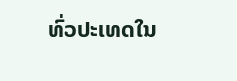ທົ່ວປະເທດໃນ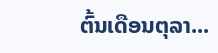ຕົ້ນເດືອນຕຸລາ...